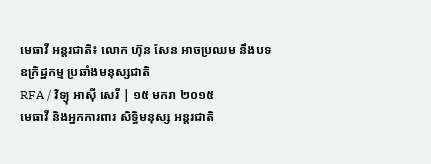មេធាវី អន្តរជាតិ៖ លោក ហ៊ុន សែន អាចប្រឈម នឹងបទឧក្រិដ្ឋកម្ម ប្រឆាំងមនុស្សជាតិ
RFA / វិទ្យុ អាស៊ី សេរី | ១៥ មករា ២០១៥
មេធាវី និងអ្នកការពារ សិទ្ធិមនុស្ស អន្តរជាតិ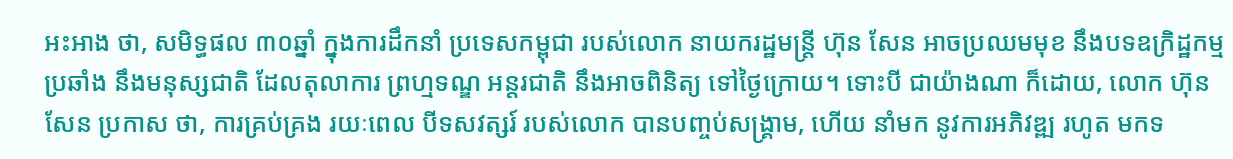អះអាង ថា, សមិទ្ធផល ៣០ឆ្នាំ ក្នុងការដឹកនាំ ប្រទេសកម្ពុជា របស់លោក នាយករដ្ឋមន្ត្រី ហ៊ុន សែន អាចប្រឈមមុខ នឹងបទឧក្រិដ្ឋកម្ម ប្រឆាំង នឹងមនុស្សជាតិ ដែលតុលាការ ព្រហ្មទណ្ឌ អន្តរជាតិ នឹងអាចពិនិត្យ ទៅថ្ងៃក្រោយ។ ទោះបី ជាយ៉ាងណា ក៏ដោយ, លោក ហ៊ុន សែន ប្រកាស ថា, ការគ្រប់គ្រង រយៈពេល បីទសវត្សរ៍ របស់លោក បានបញ្ចប់សង្គ្រាម, ហើយ នាំមក នូវការអភិវឌ្ឍ រហូត មកទ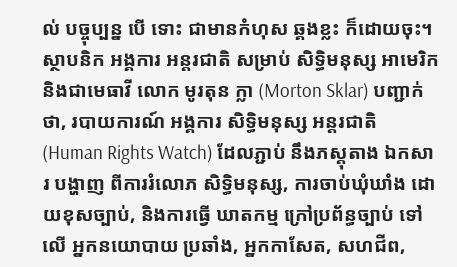ល់ បច្ចុប្បន្ន បើ ទោះ ជាមានកំហុស ឆ្គងខ្លះ ក៏ដោយចុះ។
ស្ថាបនិក អង្គការ អន្តរជាតិ សម្រាប់ សិទ្ធិមនុស្ស អាមេរិក និងជាមេធាវី លោក មូរតុន ក្លា (Morton Sklar) បញ្ជាក់ថា, របាយការណ៍ អង្គការ សិទ្ធិមនុស្ស អន្តរជាតិ (Human Rights Watch) ដែលភ្ជាប់ នឹងភស្តុតាង ឯកសារ បង្ហាញ ពីការរំលោភ សិទ្ធិមនុស្ស, ការចាប់ឃុំឃាំង ដោយខុសច្បាប់, និងការធ្វើ ឃាតកម្ម ក្រៅប្រព័ន្ធច្បាប់ ទៅលើ អ្នកនយោបាយ ប្រឆាំង, អ្នកកាសែត, សហជីព,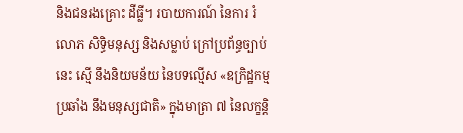និងជនរងគ្រោះ ដីធ្លី។ របាយការណ៍ នៃការ រំលោភ សិទ្ធិមនុស្ស និងសម្លាប់ ក្រៅប្រព័ន្ធច្បាប់ នេះ ស្មើ នឹងនិយមន័យ នៃបទល្មើស «ឧក្រិដ្ឋកម្ម ប្រឆាំង នឹងមនុស្សជាតិ» ក្នុងមាត្រា ៧ នៃលក្ខន្តិ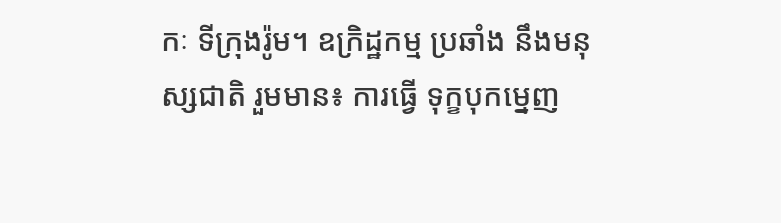កៈ ទីក្រុងរ៉ូម។ ឧក្រិដ្ឋកម្ម ប្រឆាំង នឹងមនុស្សជាតិ រួមមាន៖ ការធ្វើ ទុក្ខបុកម្នេញ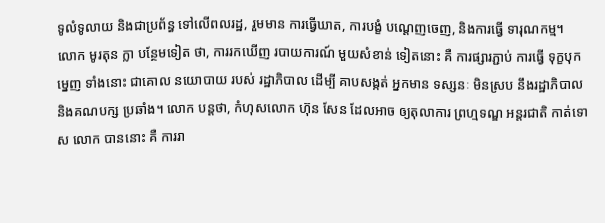ទូលំទូលាយ និងជាប្រព័ន្ធ ទៅលើពលរដ្ឋ, រួមមាន ការធ្វើឃាត, ការបង្ខំ បណ្ដេញចេញ, និងការធ្វើ ទារុណកម្ម។
លោក មូរតុន ក្លា បន្ថែមទៀត ថា, ការរកឃើញ របាយការណ៍ មួយសំខាន់ ទៀតនោះ គឺ ការផ្សារភ្ជាប់ ការធ្វើ ទុក្ខបុកម្នេញ ទាំងនោះ ជាគោល នយោបាយ របស់ រដ្ឋាភិបាល ដើម្បី គាបសង្កត់ អ្នកមាន ទស្សនៈ មិនស្រប នឹងរដ្ឋាភិបាល និងគណបក្ស ប្រឆាំង។ លោក បន្តថា, កំហុសលោក ហ៊ុន សែន ដែលអាច ឲ្យតុលាការ ព្រហ្មទណ្ឌ អន្តរជាតិ កាត់ទោស លោក បាននោះ គឺ ការរា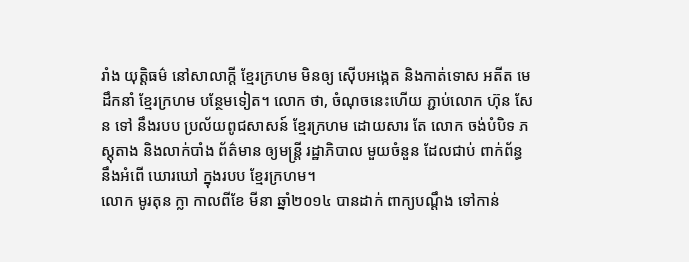រាំង យុត្តិធម៌ នៅសាលាក្ដី ខ្មែរក្រហម មិនឲ្យ ស៊ើបអង្កេត និងកាត់ទោស អតីត មេដឹកនាំ ខ្មែរក្រហម បន្ថែមទៀត។ លោក ថា, ចំណុចនេះហើយ ភ្ជាប់លោក ហ៊ុន សែន ទៅ នឹងរបប ប្រល័យពូជសាសន៍ ខ្មែរក្រហម ដោយសារ តែ លោក ចង់បំបិទ ភស្តុតាង និងលាក់បាំង ព័ត៌មាន ឲ្យមន្ត្រី រដ្ឋាភិបាល មួយចំនួន ដែលជាប់ ពាក់ព័ន្ធ នឹងអំពើ ឃោរឃៅ ក្នុងរបប ខ្មែរក្រហម។
លោក មូរតុន ក្លា កាលពីខែ មីនា ឆ្នាំ២០១៤ បានដាក់ ពាក្យបណ្ដឹង ទៅកាន់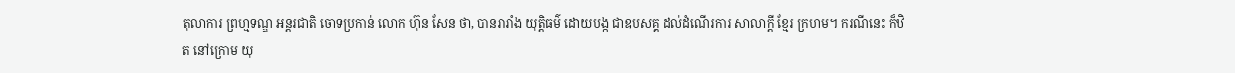តុលាការ ព្រហ្មទណ្ឌ អន្តរជាតិ ចោទប្រកាន់ លោក ហ៊ុន សែន ថា, បានរារាំង យុត្តិធម៌ ដោយបង្ក ជាឧបសគ្គ ដល់ដំណើរការ សាលាក្ដី ខ្មែរ ក្រហម។ ករណីនេះ ក៏ឋិត នៅក្រោម យុ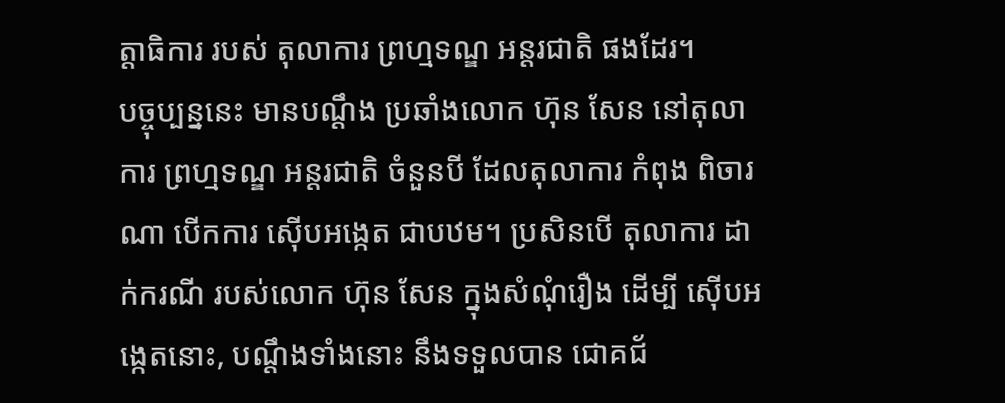ត្តាធិការ របស់ តុលាការ ព្រហ្មទណ្ឌ អន្តរជាតិ ផងដែរ។
បច្ចុប្បន្ននេះ មានបណ្ដឹង ប្រឆាំងលោក ហ៊ុន សែន នៅតុលាការ ព្រហ្មទណ្ឌ អន្តរជាតិ ចំនួនបី ដែលតុលាការ កំពុង ពិចារណា បើកការ ស៊ើបអង្កេត ជាបឋម។ ប្រសិនបើ តុលាការ ដាក់ករណី របស់លោក ហ៊ុន សែន ក្នុងសំណុំរឿង ដើម្បី ស៊ើបអង្កេតនោះ, បណ្ដឹងទាំងនោះ នឹងទទួលបាន ជោគជ័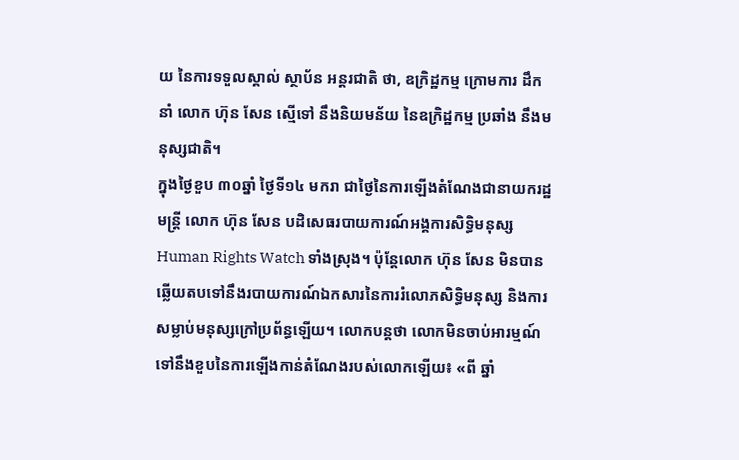យ នៃការទទួលស្គាល់ ស្ថាប័ន អន្តរជាតិ ថា, ឧក្រិដ្ឋកម្ម ក្រោមការ ដឹកនាំ លោក ហ៊ុន សែន ស្មើទៅ នឹងនិយមន័យ នៃឧក្រិដ្ឋកម្ម ប្រឆាំង នឹងមនុស្សជាតិ។
ក្នុងថ្ងៃខួប ៣០ឆ្នាំ ថ្ងៃទី១៤ មករា ជាថ្ងៃនៃការឡើងតំណែងជានាយករដ្ឋមន្ត្រី លោក ហ៊ុន សែន បដិសេធរបាយការណ៍អង្គការសិទ្ធិមនុស្ស Human Rights Watch ទាំងស្រុង។ ប៉ុន្តែលោក ហ៊ុន សែន មិនបានឆ្លើយតបទៅនឹងរបាយការណ៍ឯកសារនៃការរំលោភសិទ្ធិមនុស្ស និងការសម្លាប់មនុស្សក្រៅប្រព័ន្ធឡើយ។ លោកបន្តថា លោកមិនចាប់អារម្មណ៍ទៅនឹងខួបនៃការឡើងកាន់តំណែងរបស់លោកឡើយ៖ «ពី ឆ្នាំ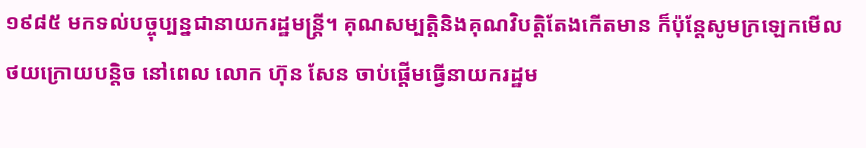១៩៨៥ មកទល់បច្ចុប្បន្នជានាយករដ្ឋមន្ត្រី។ គុណសម្បត្តិនិងគុណវិបត្តិតែងកើតមាន ក៏ប៉ុន្តែសូមក្រឡេកមើលថយក្រោយបន្តិច នៅពេល លោក ហ៊ុន សែន ចាប់ផ្ដើមធ្វើនាយករដ្ឋម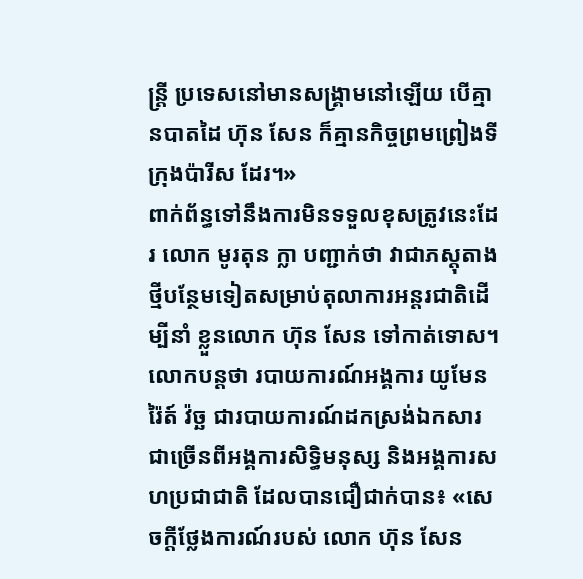ន្ត្រី ប្រទេសនៅមានសង្គ្រាមនៅឡើយ បើគ្មានបាតដៃ ហ៊ុន សែន ក៏គ្មានកិច្ចព្រមព្រៀងទីក្រុងប៉ារីស ដែរ។»
ពាក់ព័ន្ធទៅនឹងការមិនទទួលខុសត្រូវនេះដែរ លោក មូរតុន ក្លា បញ្ជាក់ថា វាជាភស្តុតាងថ្មីបន្ថែមទៀតសម្រាប់តុលាការអន្តរជាតិដើម្បីនាំ ខ្លួនលោក ហ៊ុន សែន ទៅកាត់ទោស។ លោកបន្តថា របាយការណ៍អង្គការ យូមែន រ៉ៃត៍ វ៉ច្ឆ ជារបាយការណ៍ដកស្រង់ឯកសារជាច្រើនពីអង្គការសិទ្ធិមនុស្ស និងអង្គការសហប្រជាជាតិ ដែលបានជឿជាក់បាន៖ «សេចក្ដីថ្លែងការណ៍របស់ លោក ហ៊ុន សែន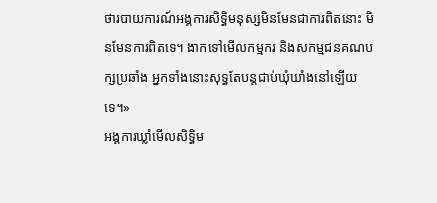ថារបាយការណ៍អង្គការសិទ្ធិមនុស្សមិនមែនជាការពិតនោះ មិនមែនការពិតទេ។ ងាកទៅមើលកម្មករ និងសកម្មជនគណបក្សប្រឆាំង អ្នកទាំងនោះសុទ្ធតែបន្តជាប់ឃុំឃាំងនៅឡើយទេ។»
អង្គការឃ្លាំមើលសិទ្ធិម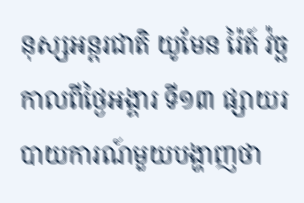នុស្សអន្តរជាតិ យូមែន រ៉ៃត៍ វ៉ច្ឆ កាលពីថ្ងៃអង្គារ ទី១៣ ផ្សាយរបាយការណ៍មួយបង្ហាញថា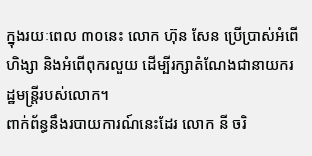ក្នុងរយៈពេល ៣០នេះ លោក ហ៊ុន សែន ប្រើប្រាស់អំពើហិង្សា និងអំពើពុករលួយ ដើម្បីរក្សាតំណែងជានាយករដ្ឋមន្ត្រីរបស់លោក។
ពាក់ព័ន្ធនឹងរបាយការណ៍នេះដែរ លោក នី ចរិ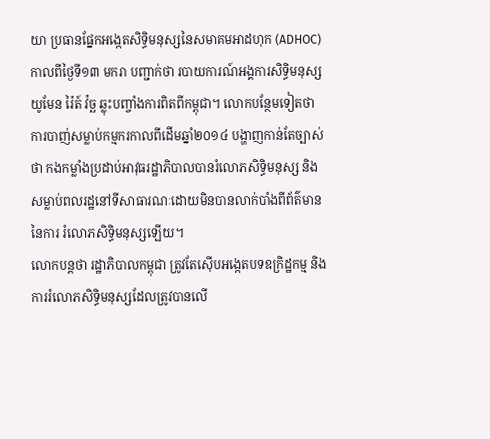យា ប្រធានផ្នែកអង្កេតសិទ្ធិមនុស្សនៃសមាគមអាដហុក (ADHOC) កាលពីថ្ងៃទី១៣ មករា បញ្ជាក់ថា របាយការណ៍អង្គការសិទ្ធិមនុស្ស យូមែន រ៉ៃត៍ វ៉ច្ឆ ឆ្លុះបញ្ចាំងការពិតពីកម្ពុជា។ លោកបន្ថែមទៀតថា ការបាញ់សម្លាប់កម្មករកាលពីដើមឆ្នាំ២០១៤ បង្ហាញកាន់តែច្បាស់ថា កងកម្លាំងប្រដាប់អាវុធរដ្ឋាភិបាលបានរំលោភសិទ្ធិមនុស្ស និងសម្លាប់ពលរដ្ឋនៅទីសាធារណៈដោយមិនបានលាក់បាំងពីព័ត៌មាននៃការ រំលោភសិទ្ធិមនុស្សឡើយ។
លោកបន្តថា រដ្ឋាភិបាលកម្ពុជា ត្រូវតែស៊ើបអង្កេតបទឧក្រិដ្ឋកម្ម និងការរំលោភសិទ្ធិមនុស្សដែលត្រូវបានលើ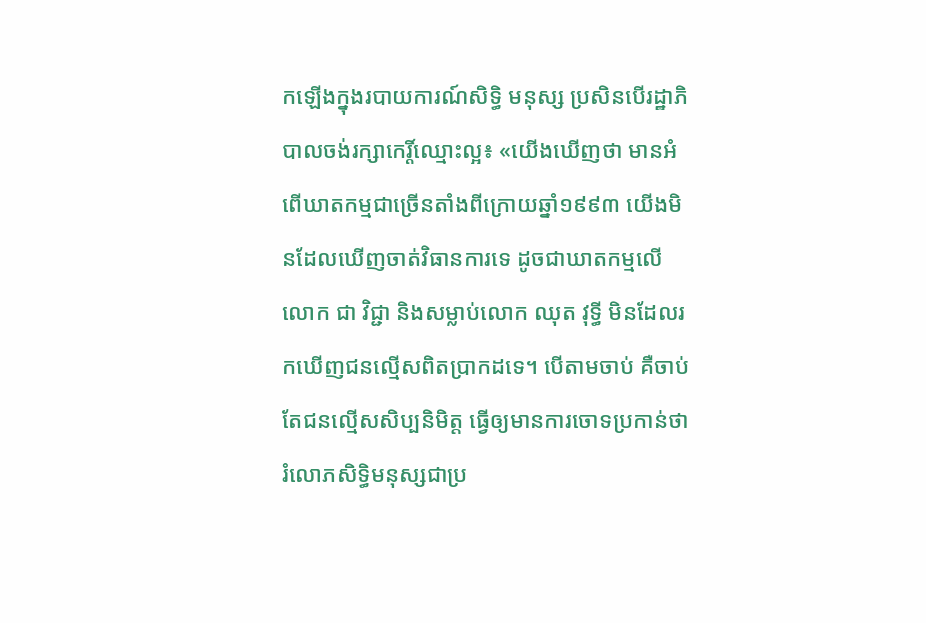កឡើងក្នុងរបាយការណ៍សិទ្ធិ មនុស្ស ប្រសិនបើរដ្ឋាភិបាលចង់រក្សាកេរ្តិ៍ឈ្មោះល្អ៖ «យើងឃើញថា មានអំពើឃាតកម្មជាច្រើនតាំងពីក្រោយឆ្នាំ១៩៩៣ យើងមិនដែលឃើញចាត់វិធានការទេ ដូចជាឃាតកម្មលើលោក ជា វិជ្ជា និងសម្លាប់លោក ឈុត វុទ្ធី មិនដែលរកឃើញជនល្មើសពិតប្រាកដទេ។ បើតាមចាប់ គឺចាប់តែជនល្មើសសិប្បនិមិត្ត ធ្វើឲ្យមានការចោទប្រកាន់ថា រំលោភសិទ្ធិមនុស្សជាប្រ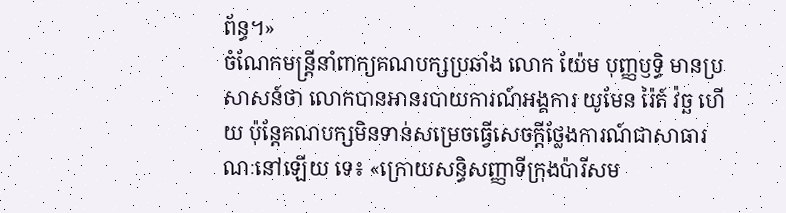ព័ន្ធ។»
ចំណែកមន្ត្រីនាំពាក្យគណបក្សប្រឆាំង លោក យ៉ែម បុញ្ញឫទ្ធិ មានប្រសាសន៍ថា លោកបានអានរបាយការណ៍អង្គការ យូមែន រ៉ៃត៍ វ៉ច្ឆ ហើយ ប៉ុន្តែគណបក្សមិនទាន់សម្រេចធ្វើសេចក្ដីថ្លែងការណ៍ជាសាធារណៈនៅឡើយ ទេ៖ «ក្រោយសន្ធិសញ្ញាទីក្រុងប៉ារីសម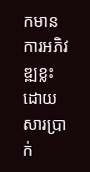កមានការអភិវឌ្ឍខ្លះ ដោយសារប្រាក់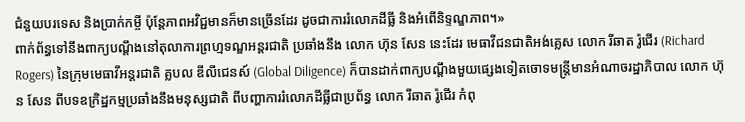ជំនួយបរទេស និងប្រាក់កម្ចី ប៉ុន្តែភាពអវិជ្ជមានក៏មានច្រើនដែរ ដូចជាការរំលោភដីធ្លី និងអំពើនិទ្ទណ្ឌភាព។»
ពាក់ព័ន្ធទៅនឹងពាក្យបណ្ដឹងនៅតុលាការព្រហ្មទណ្ឌអន្តរជាតិ ប្រឆាំងនឹង លោក ហ៊ុន សែន នេះដែរ មេធាវីជនជាតិអង់គ្លេស លោក រីឆាត រ៉ូជើរ (Richard Rogers) នៃក្រុមមេធាវីអន្តរជាតិ គ្លបល ឌីលីជេនស៍ (Global Diligence) ក៏បានដាក់ពាក្យបណ្ដឹងមួយផ្សេងទៀតចោទមន្ត្រីមានអំណាចរដ្ឋាភិបាល លោក ហ៊ុន សែន ពីបទឧក្រិដ្ឋកម្មប្រឆាំងនឹងមនុស្សជាតិ ពីបញ្ហាការរំលោភដីធ្លីជាប្រព័ន្ធ លោក រីឆាត រ៉ូជើរ កំពុ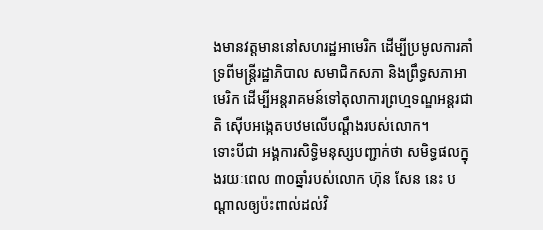ងមានវត្តមាននៅសហរដ្ឋអាមេរិក ដើម្បីប្រមូលការគាំទ្រពីមន្ត្រីរដ្ឋាភិបាល សមាជិកសភា និងព្រឹទ្ធសភាអាមេរិក ដើម្បីអន្តរាគមន៍ទៅតុលាការព្រហ្មទណ្ឌអន្តរជាតិ ស៊ើបអង្កេតបឋមលើបណ្ដឹងរបស់លោក។
ទោះបីជា អង្គការសិទ្ធិមនុស្សបញ្ជាក់ថា សមិទ្ធផលក្នុងរយៈពេល ៣០ឆ្នាំរបស់លោក ហ៊ុន សែន នេះ បណ្ដាលឲ្យប៉ះពាល់ដល់វិ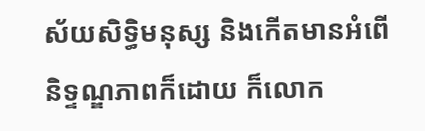ស័យសិទ្ធិមនុស្ស និងកើតមានអំពើនិទ្ទណ្ឌភាពក៏ដោយ ក៏លោក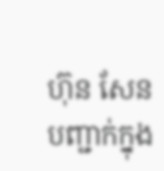ហ៊ុន សែន បញ្ជាក់ក្នុង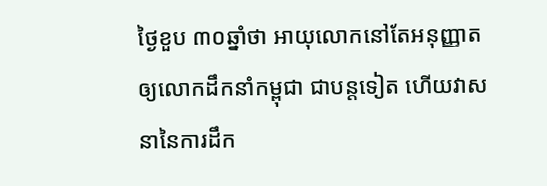ថ្ងៃខួប ៣០ឆ្នាំថា អាយុលោកនៅតែអនុញ្ញាតឲ្យលោកដឹកនាំកម្ពុជា ជាបន្តទៀត ហើយវាសនានៃការដឹក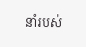នាំរបស់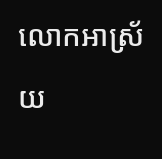លោកអាស្រ័យ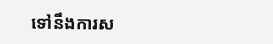ទៅនឹងការស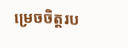ម្រេចចិត្តរប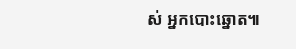ស់ អ្នកបោះឆ្នោត៕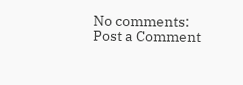No comments:
Post a Comment